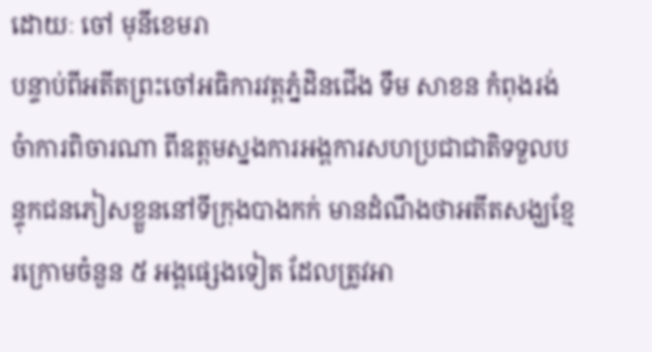ដោយៈ ចៅ មុនីខេមរា
បន្ទាប់ពីអតីតព្រះចៅអធិការវត្តភ្នំដិនជើង ទឹម សាខន កំពុងរង់ចំាការពិចារណា ពីឧត្តមស្នងការអង្គការសហប្រជាជាតិទទួលបន្ទុកជនភៀសខ្លួននៅទីក្រុងបាងកក់ មានដំណឹងថាអតីតសង្ឃខ្មែរក្រោមចំនួន ៥ អង្គផ្សេងទៀត ដែលត្រូវអា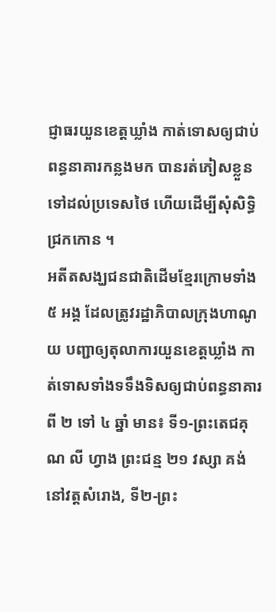ជ្ញាធរយួនខេត្តឃ្លាំង កាត់ទោសឲ្យជាប់ពន្ធនាគារកន្លងមក បានរត់ភៀសខ្លួនទៅដល់ប្រទេសថៃ ហើយដើម្បីសុំសិទ្ធិជ្រកកោន ។
អតីតសង្ឃជនជាតិដើមខ្មែរក្រោមទាំង ៥ អង្គ ដែលត្រូវរដ្ឋាភិបាលក្រុងហាណូយ បញ្ជាឲ្យតុលាការយួនខេត្តឃ្លាំង កាត់ទោសទាំងទទឹងទិសឲ្យជាប់ពន្ធនាគារពី ២ ទៅ ៤ ឆ្នាំ មាន៖ ទី១-ព្រះតេជគុណ លី ហ្វាង ព្រះជន្ម ២១ វស្សា គង់នៅវត្តសំរោង, ទី២-ព្រះ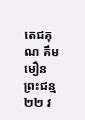តេជគុណ គឹម មឿន ព្រះជន្ម ២២ វ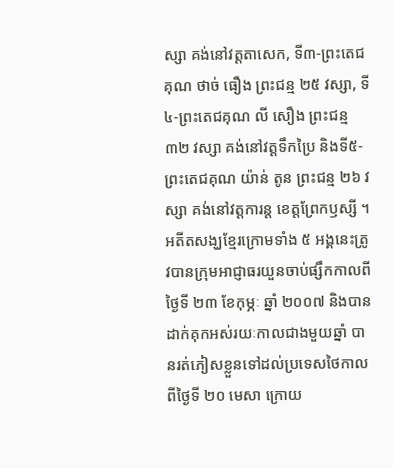ស្សា គង់នៅវត្តតាសេក, ទី៣-ព្រះតេជគុណ ថាច់ ធឿង ព្រះជន្ម ២៥ វស្សា, ទី៤-ព្រះតេជគុណ លី សឿង ព្រះជន្ម ៣២ វស្សា គង់នៅវត្តទឹកប្រៃ និងទី៥-ព្រះតេជគុណ យ៉ាន់ តូន ព្រះជន្ម ២៦ វស្សា គង់នៅវត្តការន្ត ខេត្តព្រែកឫស្សី ។
អតីតសង្ឃខ្មែរក្រោមទាំង ៥ អង្គនេះត្រូវបានក្រុមអាជ្ញាធរយួនចាប់ផ្សឹកកាលពីថ្ងៃទី ២៣ ខែកុម្ភៈ ឆ្នាំ ២០០៧ និងបានដាក់គុកអស់រយៈកាលជាងមួយឆ្នាំ បានរត់ភៀសខ្លួនទៅដល់ប្រទេសថៃកាលពីថ្ងៃទី ២០ មេសា ក្រោយ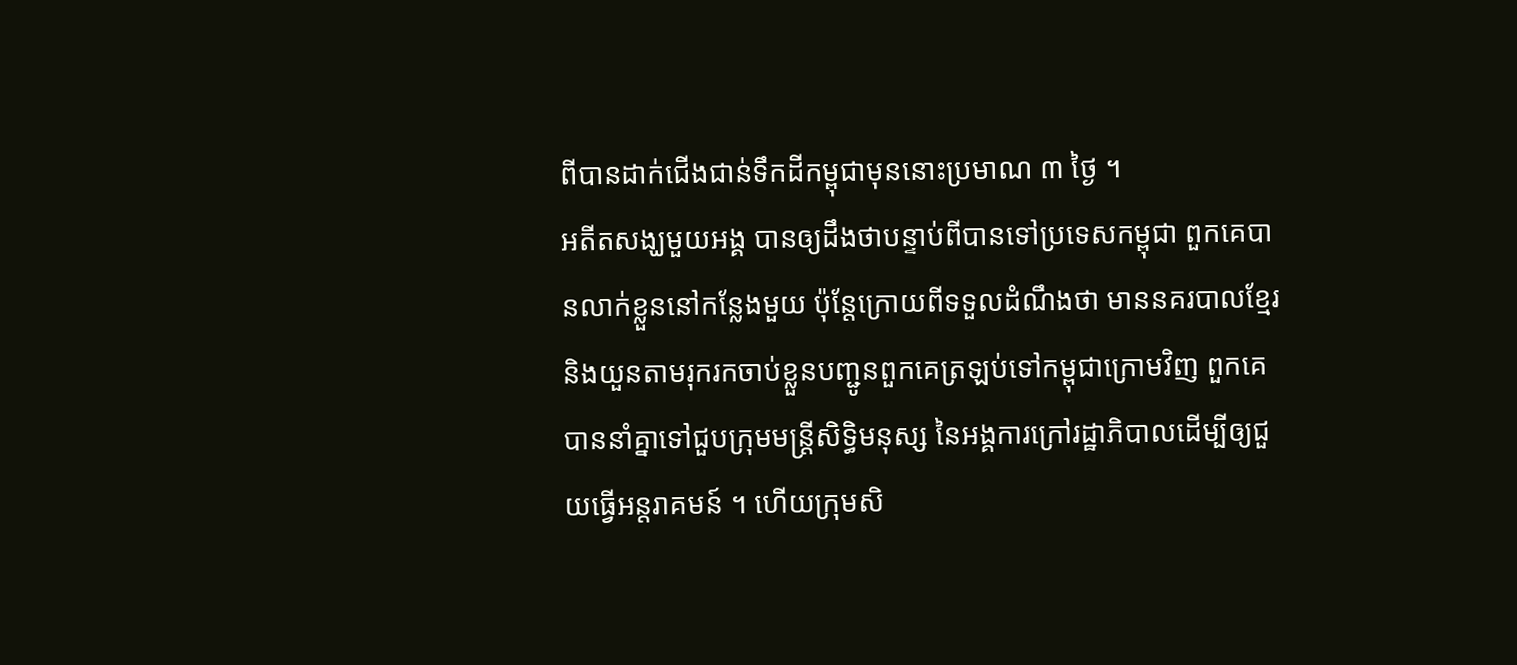ពីបានដាក់ជើងជាន់ទឹកដីកម្ពុជាមុននោះប្រមាណ ៣ ថ្ងៃ ។
អតីតសង្ឃមួយអង្គ បានឲ្យដឹងថាបន្ទាប់ពីបានទៅប្រទេសកម្ពុជា ពួកគេបានលាក់ខ្លួននៅកន្លែងមួយ ប៉ុន្តែក្រោយពីទទួលដំណឹងថា មាននគរបាលខ្មែរ និងយួនតាមរុករកចាប់ខ្លួនបញ្ជូនពួកគេត្រឡប់ទៅកម្ពុជាក្រោមវិញ ពួកគេបាននាំគ្នាទៅជួបក្រុមមន្ត្រីសិទ្ធិមនុស្ស នៃអង្គការក្រៅរដ្ឋាភិបាលដើម្បីឲ្យជួយធ្វើអន្តរាគមន៍ ។ ហើយក្រុមសិ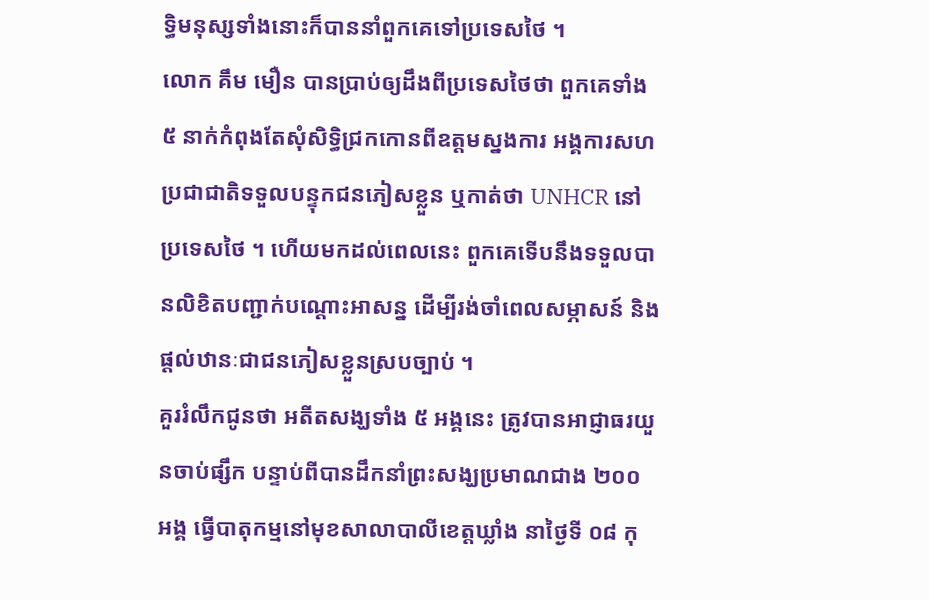ទ្ធិមនុស្សទាំងនោះក៏បាននាំពួកគេទៅប្រទេសថៃ ។
លោក គឹម មឿន បានប្រាប់ឲ្យដឹងពីប្រទេសថៃថា ពួកគេទាំង ៥ នាក់កំពុងតែសុំសិទ្ធិជ្រកកោនពីឧត្តមស្នងការ អង្គការសហប្រជាជាតិទទួលបន្ទុកជនភៀសខ្លួន ឬកាត់ថា UNHCR នៅប្រទេសថៃ ។ ហើយមកដល់ពេលនេះ ពួកគេទើបនឹងទទួលបានលិខិតបញ្ជាក់បណ្តោះអាសន្ន ដើម្បីរង់ចាំពេលសម្ភាសន៍ និងផ្តល់ឋានៈជាជនភៀសខ្លួនស្របច្បាប់ ។
គួររំលឹកជូនថា អតីតសង្ឃទាំង ៥ អង្គនេះ ត្រូវបានអាជ្ញាធរយួនចាប់ផ្សឹក បន្ទាប់ពីបានដឹកនាំព្រះសង្ឃប្រមាណជាង ២០០ អង្គ ធ្វើបាតុកម្មនៅមុខសាលាបាលីខេត្តឃ្លាំង នាថ្ងៃទី ០៨ កុ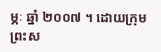ម្ភៈ ឆ្នាំ ២០០៧ ។ ដោយក្រុមព្រះស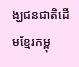ង្ឃជនជាតិដើមខ្មែរកម្ពុ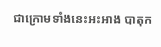ជាក្រោមទាំងនេះអះអាង បាតុក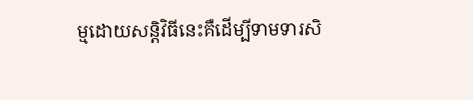ម្មដោយសន្តិវិធីនេះគឺដើម្បីទាមទារសិ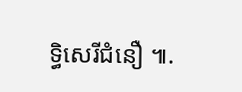ទ្ធិសេរីជំនឿ ៕.